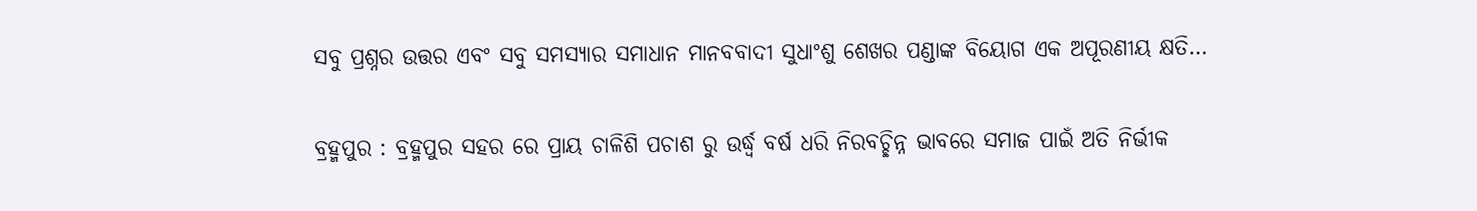ସବୁ ପ୍ରଶ୍ନର ଉତ୍ତର ଏବଂ ସବୁ ସମସ୍ୟାର ସମାଧାନ ମାନବବାଦୀ ସୁଧାଂଶୁ ଶେଖର ପଣ୍ଡାଙ୍କ ବିୟୋଗ ଏକ ଅପୂରଣୀୟ କ୍ଷତି…

ବ୍ରହ୍ମପୁର : ବ୍ରହ୍ମପୁର ସହର ରେ ପ୍ରାୟ ଚାଳିଶି ପଚାଶ ରୁ ଉର୍ଦ୍ଧ୍ବ ବର୍ଷ ଧରି ନିରବଚ୍ଛିନ୍ନ ଭାବରେ ସମାଜ ପାଇଁ ଅତି ନିର୍ଭୀକ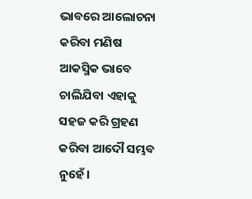ଭାବରେ ଆଲୋଚନା କରିବା ମଣିଷ ଆକସ୍ମିକ ଭାବେ ଚାଲିଯିବା ଏହାକୁ ସହଜ କରି ଗ୍ରହଣ କରିବା ଆଦୌ ସମ୍ଭବ ନୁହେଁ।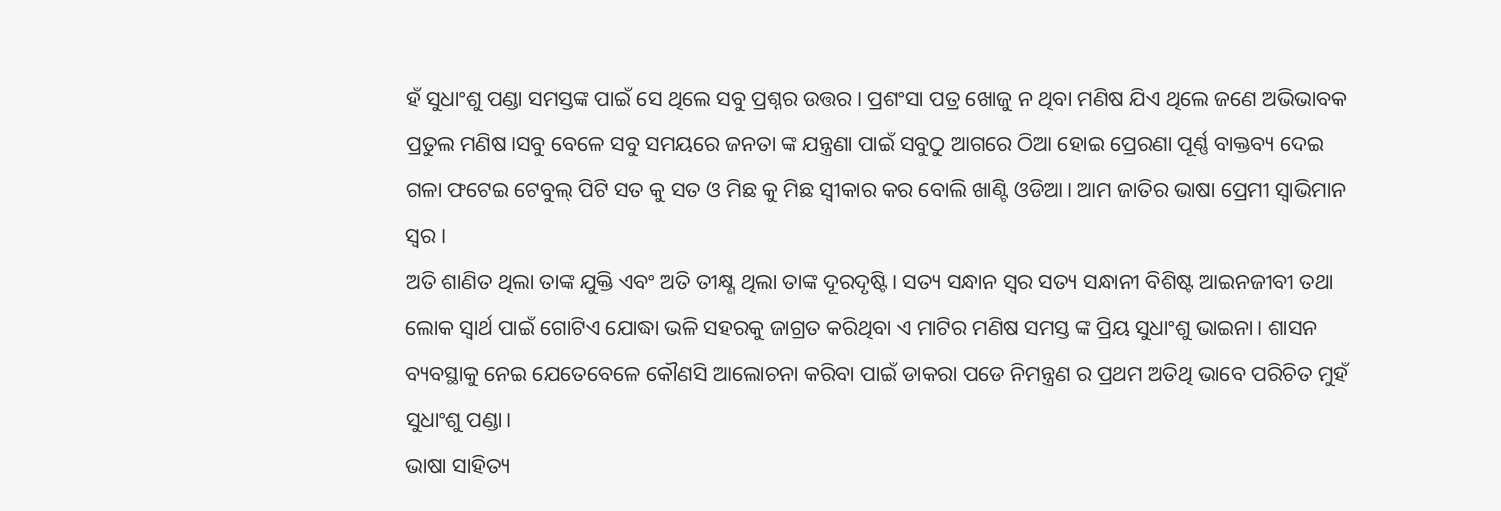ହଁ ସୁଧାଂଶୁ ପଣ୍ଡା ସମସ୍ତଙ୍କ ପାଇଁ ସେ ଥିଲେ ସବୁ ପ୍ରଶ୍ନର ଉତ୍ତର। ପ୍ରଶଂସା ପତ୍ର ଖୋଜୁ ନ ଥିବା ମଣିଷ ଯିଏ ଥିଲେ ଜଣେ ଅଭିଭାବକ ପ୍ରତୁଲ ମଣିଷ।ସବୁ ବେଳେ ସବୁ ସମୟରେ ଜନତା ଙ୍କ ଯନ୍ତ୍ରଣା ପାଇଁ ସବୁଠୁ ଆଗରେ ଠିଆ ହୋଇ ପ୍ରେରଣା ପୂର୍ଣ୍ଣ ବାକ୍ତବ୍ୟ ଦେଇ ଗଳା ଫଟେଇ ଟେବୁଲ୍ ପିଟି ସତ କୁ ସତ ଓ ମିଛ କୁ ମିଛ ସ୍ବୀକାର କର ବୋଲି ଖାଣ୍ଟି ଓଡିଆ। ଆମ ଜାତିର ଭାଷା ପ୍ରେମୀ ସ୍ୱାଭିମାନ ସ୍ୱର।
ଅତି ଶାଣିତ ଥିଲା ତାଙ୍କ ଯୁକ୍ତି ଏବଂ ଅତି ତୀକ୍ଷ୍ଣ ଥିଲା ତାଙ୍କ ଦୂରଦୃଷ୍ଟି। ସତ୍ୟ ସନ୍ଧାନ ସ୍ୱର ସତ୍ୟ ସନ୍ଧାନୀ ବିଶିଷ୍ଟ ଆଇନଜୀବୀ ତଥା ଲୋକ ସ୍ୱାର୍ଥ ପାଇଁ ଗୋଟିଏ ଯୋଦ୍ଧା ଭଳି ସହରକୁ ଜାଗ୍ରତ କରିଥିବା ଏ ମାଟିର ମଣିଷ ସମସ୍ତ ଙ୍କ ପ୍ରିୟ ସୁଧାଂଶୁ ଭାଇନା। ଶାସନ ବ୍ୟବସ୍ଥାକୁ ନେଇ ଯେତେବେଳେ କୌଣସି ଆଲୋଚନା କରିବା ପାଇଁ ଡାକରା ପଡେ ନିମନ୍ତ୍ରଣ ର ପ୍ରଥମ ଅତିଥି ଭାବେ ପରିଚିତ ମୁହଁ ସୁଧାଂଶୁ ପଣ୍ଡା।
ଭାଷା ସାହିତ୍ୟ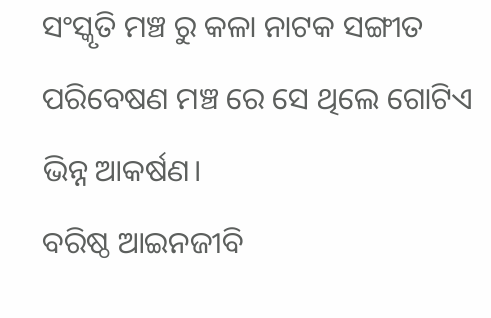ସଂସ୍କୃତି ମଞ୍ଚ ରୁ କଳା ନାଟକ ସଙ୍ଗୀତ ପରିବେଷଣ ମଞ୍ଚ ରେ ସେ ଥିଲେ ଗୋଟିଏ ଭିନ୍ନ ଆକର୍ଷଣ।
ବରିଷ୍ଠ ଆଇନଜୀବି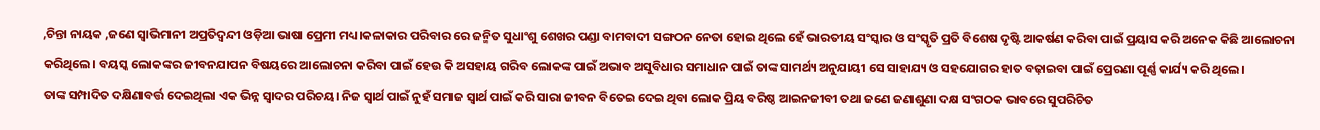,ଚିନ୍ତା ନାୟକ ,ଜଣେ ସ୍ଵାଭିମାନୀ ଅପ୍ରତିଦ୍ଵନ୍ଦୀ ଓଡ଼ିଆ ଭାଷା ପ୍ରେମୀ ମଧ୍ୟ।କଳାକାର ପରିବାର ରେ ଜନ୍ମିତ ସୁଧାଂଶୁ ଶେଖର ପଣ୍ଡା ବାମବାଦୀ ସଙ୍ଗଠନ ନେତା ହୋଇ ଥିଲେ ହେଁ ଭାରତୀୟ ସଂସ୍କାର ଓ ସଂସ୍କୃତି ପ୍ରତି ବିଶେଷ ଦୃଷ୍ଟି ଆକର୍ଷଣ କରିବା ପାଇଁ ପ୍ରୟାସ କରି ଅନେକ କିଛି ଆଲୋଚନା କରିଥିଲେ। ବୟସ୍କ ଲୋକଙ୍କର ଜୀବନଯାପନ ବିଷୟରେ ଆଲୋଚନା କରିବା ପାଇଁ ହେଉ କି ଅସହାୟ ଗରିବ ଲୋକଙ୍କ ପାଇଁ ଅଭାବ ଅସୁବିଧାର ସମାଧାନ ପାଇଁ ତାଙ୍କ ସାମର୍ଥ୍ୟ ଅନୁଯାୟୀ ସେ ସାହାଯ୍ୟ ଓ ସହଯୋଗର ହାତ ବଢ଼ାଇବା ପାଇଁ ପ୍ରେରଣା ପୂର୍ଣ୍ଣ କାର୍ଯ୍ୟ କରି ଥିଲେ।
ତାଙ୍କ ସମ୍ପାଦିତ ଦକ୍ଷିଣାବର୍ତ୍ତ ଦେଇଥିଲା ଏକ ଭିନ୍ନ ସ୍ୱାଦର ପରିଚୟ। ନିଜ ସ୍ୱାର୍ଥ ପାଇଁ ନୁହଁ ସମାଜ ସ୍ବାର୍ଥ ପାଇଁ କରି ସାରା ଜୀବନ ବିତେଇ ଦେଇ ଥିବା ଲୋକ ପ୍ରିୟ ବରିଷ୍ଠ ଆଇନଜୀବୀ ତଥା ଜଣେ ଜଣାଶୁଣା ଦକ୍ଷ ସଂଗଠକ ଭାବରେ ସୁପରିଚିତ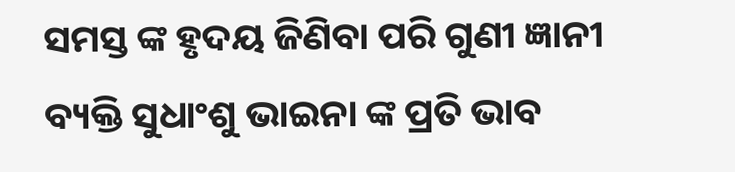ସମସ୍ତ ଙ୍କ ହୃଦୟ ଜିଣିବା ପରି ଗୁଣୀ ଜ୍ଞାନୀ ବ୍ୟକ୍ତି ସୁଧାଂଶୁ ଭାଇନା ଙ୍କ ପ୍ରତି ଭାବ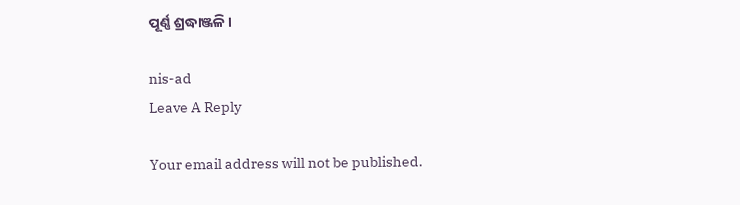ପୂର୍ଣ୍ଣ ଶ୍ରଦ୍ଧାଞ୍ଜଳି।

nis-ad
Leave A Reply

Your email address will not be published.